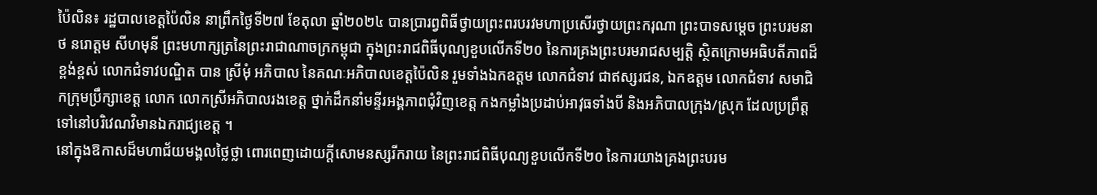ប៉ៃលិន៖ រដ្ឋបាលខេត្តប៉ៃលិន នាព្រឹកថ្ងៃទី២៧ ខែតុលា ឆ្នាំ២០២៤ បានប្រារព្វពិធីថ្វាយព្រះពរបរវមហាប្រសើរថ្វាយព្រះករុណា ព្រះបាទសម្តេច ព្រះបរមនាថ នរោត្តម សីហមុនី ព្រះមហាក្សត្រនៃព្រះរាជាណាចក្រកម្ពុជា ក្នុងព្រះរាជពិធីបុណ្យខួបលើកទី២០ នៃការគ្រងព្រះបរមរាជសម្បត្តិ ស្ថិតក្រោមអធិបតីភាពដ៏ខ្ពង់ខ្ពស់ លោកជំទាវបណ្ឌិត បាន ស្រីមុំ អភិបាល នៃគណៈអភិបាលខេត្តប៉ៃលិន រួមទាំងឯកឧត្តម លោកជំទាវ ជាឥស្សរជន, ឯកឧត្តម លោកជំទាវ សមាជិកក្រុមប្រឹក្សាខេត្ត លោក លោកស្រីអភិបាលរងខេត្ត ថ្នាក់ដឹកនាំមន្ទីរអង្គភាពជុំវិញខេត្ត កងកម្លាំងប្រដាប់អាវុធទាំងបី និងអភិបាលក្រុង/ស្រុក ដែលប្រព្រឹត្តទៅនៅបរិវេណវិមានឯករាជ្យខេត្ត ។
នៅក្នុងឱកាសដ៏មហាជ័យមង្គលថ្លៃថ្លា ពោរពេញដោយក្តីសោមនស្សរីករាយ នៃព្រះរាជពិធីបុណ្យខួបលើកទី២០ នៃការយាងគ្រងព្រះបរម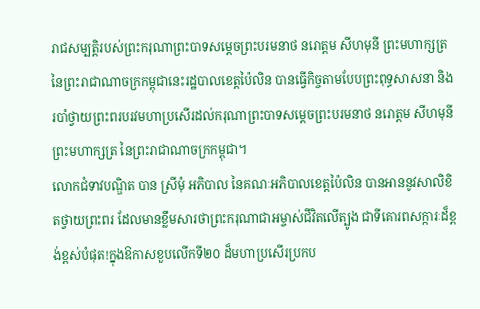រាជសម្បត្តិរបស់ព្រះករុណាព្រះបាទសម្តេចព្រះបរមនាថ នរោត្តម សីហមុនី ព្រះមហាក្សត្រ នៃព្រះរាជាណាចក្រកម្ពុជានេះរដ្ឋបាលខេត្តប៉ៃលិន បានធ្វើកិច្ចតាមបែបព្រះពុទ្ធសាសនា និងរបាំថ្វាយព្រះពរបរវមហាប្រសើរដល់ករុណាព្រះបាទសម្តេចព្រះបរមនាថ នរោត្តម សីហមុនី ព្រះមហាក្សត្រ នៃព្រះរាជាណាចក្រកម្ពុជា។
លោកជំទាវបណ្ឌិត បាន ស្រីមុំ អភិបាល នៃគណៈអភិបាលខេត្តប៉ៃលិន បានអាននូវសាលិខិតថ្វាយព្រះពរ ដែលមានខ្លឹមសារថាព្រះករុណាជាអម្ចាស់ជីវិតលើត្បូង ជាទីគោរពសក្ការៈដ៏ខ្ពង់ខ្ពស់បំផុត!ក្នុងឱកាសខួបលើកទី២០ ដ៏មហាប្រសើរប្រកប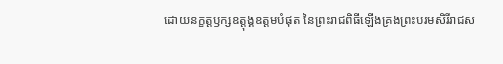ដោយនក្ខត្តឫក្សឧត្ដុង្គឧត្តមបំផុត នៃព្រះរាជពិធីឡើងគ្រងព្រះបរមសិរីរាជស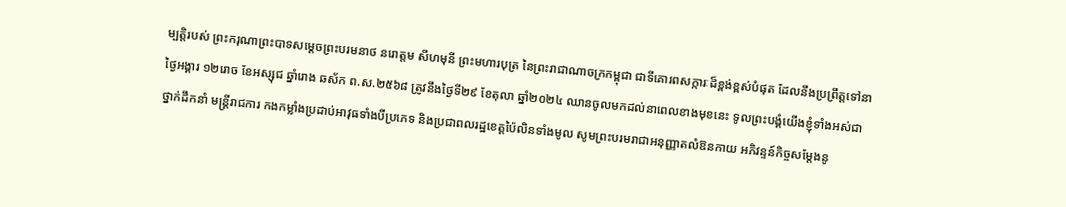ម្បត្តិរបស់ ព្រះករុណាព្រះបាទសម្តេចព្រះបរមនាថ នរោត្តម សីហមុនី ព្រះមហារបុត្រ នៃព្រះរាជាណាចក្រកម្ពុជា ជាទីគោរពសក្ការៈដ៏ខ្ពង់ខ្ពស់បំផុត ដែលនឹងប្រព្រឹត្តទៅនាថ្ងៃអង្គារ ១២រោច ខែអស្សុជ ឆ្នាំរោង ឆស័ក ព.ស.២៥៦៨ ត្រូវនឹងថ្ងៃទី២៩ ខែតុលា ឆ្នាំ២០២៤ ឈានចូលមកដល់នាពេលខាងមុខនេះ ទូលព្រះបង្គំយើងខ្ញុំទាំងអស់ជាថ្នាក់ដឹកនាំ មន្ត្រីរាជការ កងកម្លាំងប្រដាប់អាវុធទាំងបីប្រភេទ និងប្រជាពលរដ្ឋខេត្តប៉ៃលិនទាំងមូល សូមព្រះបរមរាជាអនុញ្ញាតលំឱនកាយ អភិវន្ទន៍កិច្ចសម្តែងនូ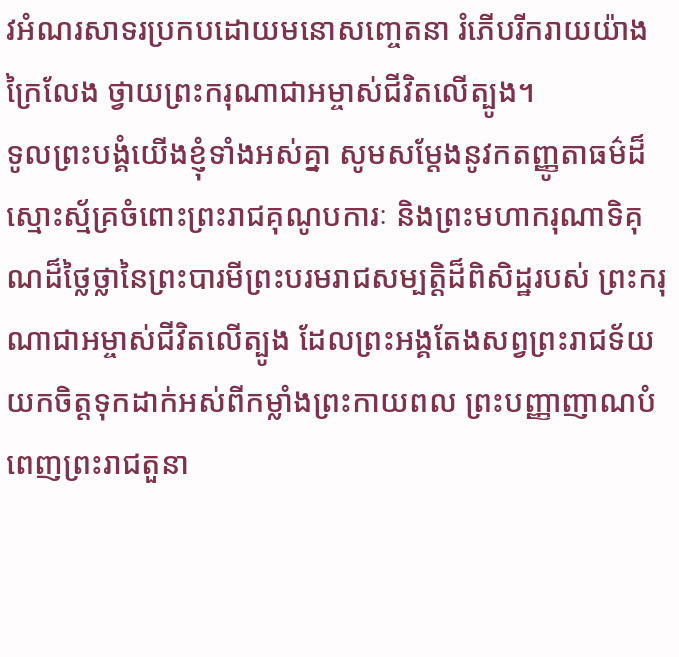វអំណរសាទរប្រកបដោយមនោសញ្ចេតនា រំភើបរីករាយយ៉ាងក្រៃលែង ថ្វាយព្រះករុណាជាអម្ចាស់ជីវិតលើត្បូង។
ទូលព្រះបង្គំយើងខ្ញុំទាំងអស់គ្នា សូមសម្តែងនូវកតញ្ញូតាធម៌ដ៏ស្មោះស្ម័គ្រចំពោះព្រះរាជគុណូបការៈ និងព្រះមហាករុណាទិគុណដ៏ថ្លៃថ្លានៃព្រះបារមីព្រះបរមរាជសម្បត្តិដ៏ពិសិដ្ឋរបស់ ព្រះករុណាជាអម្ចាស់ជីវិតលើត្បូង ដែលព្រះអង្គតែងសព្វព្រះរាជទ័យយកចិត្តទុកដាក់អស់ពីកម្លាំងព្រះកាយពល ព្រះបញ្ញាញាណបំពេញព្រះរាជតួនា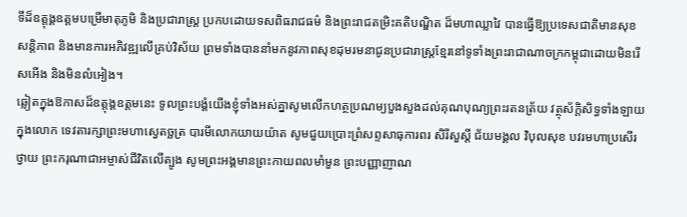ទីដ៏ឧត្តុង្គឧត្តមបម្រើមាតុភូមិ និងប្រជារាស្ត្រ ប្រកបដោយទសពិធរាជធម៌ និងព្រះរាជតម្រិះគតិបណ្ឌិត ដ៏មហាឈ្លាវៃ បានធ្វើឱ្យប្រទេសជាតិមានសុខសន្តិភាព និងមានការអភិវឌ្ឍលើគ្រប់វិស័យ ព្រមទាំងបាននាំមកនូវភាពសុខដុមរមនាជូនប្រជារាស្ត្រខ្មែរនៅទូទាំងព្រះរាជាណាចក្រកម្ពុជាដោយមិនរើសអើង និងមិនលំអៀង។
ឆ្លៀតក្នុងឱកាសដ៏ឧត្តុង្គឧត្តមនេះ ទូលព្រះបង្គំយើងខ្ញុំទាំងអស់គ្នាសូមលើកហត្ថប្រណម្យបួងសួងដល់គុណបុណ្យព្រះរតនត្រ័យ វត្ថុស័ក្តិសិទ្ធទាំងឡាយក្នុងលោក ទេវតារក្សាព្រះមហាស្វេតច្ឆត្រ បារមីលោកយាយយ៉ាត សូមជួយប្រោះព្រំសព្ទសាធុការពរ សិរីសួស្តី ជ័យមង្គល វិបុលសុខ បវរមហាប្រសើរថ្វាយ ព្រះករុណាជាអម្ចាស់ជីវិតលើត្បូង សូមព្រះអង្គមានព្រះកាយពលមាំមួន ព្រះបញ្ញាញាណ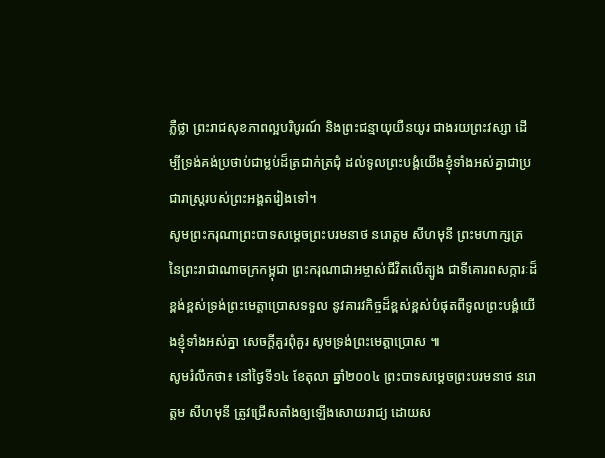ភ្លឺថ្លា ព្រះរាជសុខភាពល្អបរិបូរណ៍ និងព្រះជន្មាយុយឺនយូរ ជាងរយព្រះវស្សា ដើម្បីទ្រង់គង់ប្រថាប់ជាម្លប់ដ៏ត្រជាក់ត្រជុំ ដល់ទូលព្រះបង្គំយើងខ្ញុំទាំងអស់គ្នាជាប្រជារាស្ត្ររបស់ព្រះអង្គតរៀងទៅ។
សូមព្រះករុណាព្រះបាទសម្តេចព្រះបរមនាថ នរោត្ដម សីហមុនី ព្រះមហាក្សត្រ នៃព្រះរាជាណាចក្រកម្ពុជា ព្រះករុណាជាអម្ចាស់ជីវិតលើត្បូង ជាទីគោរពសក្ការៈដ៏ខ្ពង់ខ្ពស់ទ្រង់ព្រះមេត្តាប្រោសទទួល នូវគារវកិច្ចដ៏ខ្ពស់ខ្ពស់បំផុតពីទូលព្រះបង្គំយើងខ្ញុំទាំងអស់គ្នា សេចក្តីគួរពុំគួរ សូមទ្រង់ព្រះមេត្តាប្រោស ៕
សូមរំលឹកថា៖ នៅថ្ងៃទី១៤ ខែតុលា ឆ្នាំ២០០៤ ព្រះបាទសម្តេចព្រះបរមនាថ នរោត្ដម សីហមុនី ត្រូវជ្រើសតាំងឲ្យឡើងសោយរាជ្យ ដោយស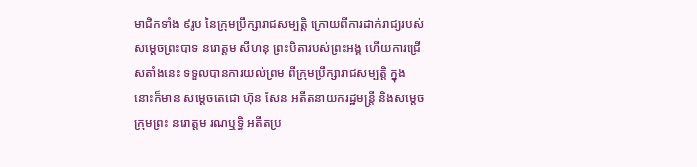មាជិកទាំង ៩រូប នៃក្រុមប្រឹក្សារាជសម្បតិ្ត ក្រោយពីការដាក់រាជ្យរបស់សម្តេចព្រះបាទ នរោត្តម សីហនុ ព្រះបិតារបស់ព្រះអង្គ ហើយការជ្រើសតាំងនេះ ទទួលបានការយល់ព្រម ពីក្រុមប្រឹក្សារាជសម្បតិ្ត ក្នុងនោះក៏មាន សម្តេចតេជោ ហ៊ុន សែន អតីតនាយករដ្ឋមន្ត្រី និងសម្តេចក្រុមព្រះ នរោត្តម រណឬទ្ធិ អតីតប្រ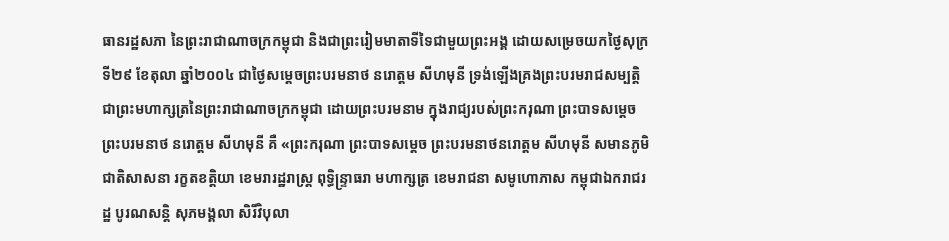ធានរដ្ឋសភា នៃព្រះរាជាណាចក្រកម្ពុជា និងជាព្រះរៀមមាតាទីទៃជាមួយព្រះអង្គ ដោយសម្រេចយកថ្ងៃសុក្រ ទី២៩ ខែតុលា ឆ្នាំ២០០៤ ជាថ្ងៃសម្តេចព្រះបរមនាថ នរោត្តម សីហមុនី ទ្រង់ឡើងគ្រងព្រះបរមរាជសម្បត្តិ ជាព្រះមហាក្សត្រនៃព្រះរាជាណាចក្រកម្ពុជា ដោយព្រះបរមនាម ក្នុងរាជ្យរបស់ព្រះករុណា ព្រះបាទសម្ដេចព្រះបរមនាថ នរោត្ដម សីហមុនី គឺ «ព្រះករុណា ព្រះបាទសម្តេច ព្រះបរមនាថនរោត្តម សីហមុនី សមានភូមិ ជាតិសាសនា រក្ខតខត្តិយា ខេមរារដ្ឋរាស្ត្រ ពុទ្ធិន្ទ្រាធរា មហាក្សត្រ ខេមរាជនា សមូហោភាស កម្ពុជាឯករាជរដ្ឋ បូរណសន្តិ សុភមង្គលា សិរីវិបុលា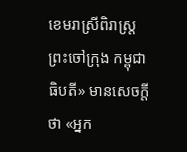ខេមរាស្រីពិរាស្ត្រ ព្រះចៅក្រុង កម្ពុជាធិបតី» មានសេចក្តីថា «អ្នក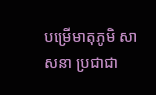បម្រើមាតុភូមិ សាសនា ប្រជាជា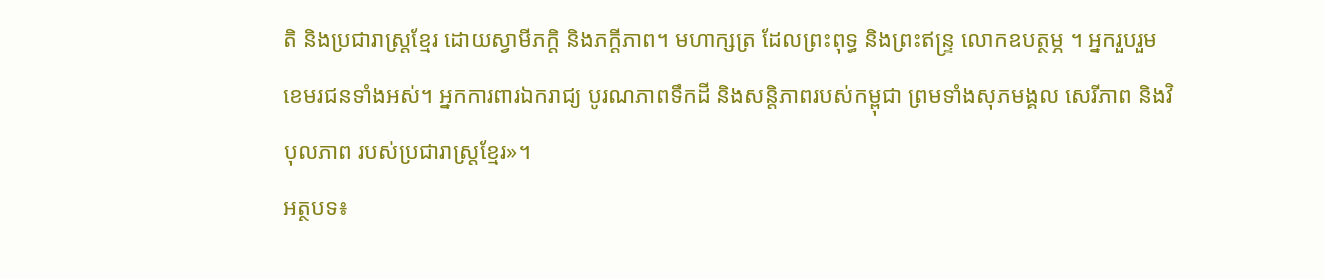តិ និងប្រជារាស្ត្រខ្មែរ ដោយស្វាមីភក្តិ និងភក្ដីភាព។ មហាក្សត្រ ដែលព្រះពុទ្ធ និងព្រះឥន្ទ្រ លោកឧបត្ថម្ភ ។ អ្នករួបរួម ខេមរជនទាំងអស់។ អ្នកការពារឯករាជ្យ បូរណភាពទឹកដី និងសន្តិភាពរបស់កម្ពុជា ព្រមទាំងសុភមង្គល សេរីភាព និងវិបុលភាព របស់ប្រជារាស្ត្រខ្មែរ»។
អត្ថបទ៖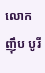លោក ញ៉ឹប បូរី